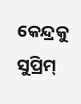କେନ୍ଦ୍ରକୁ ସୁପ୍ରିମ୍‌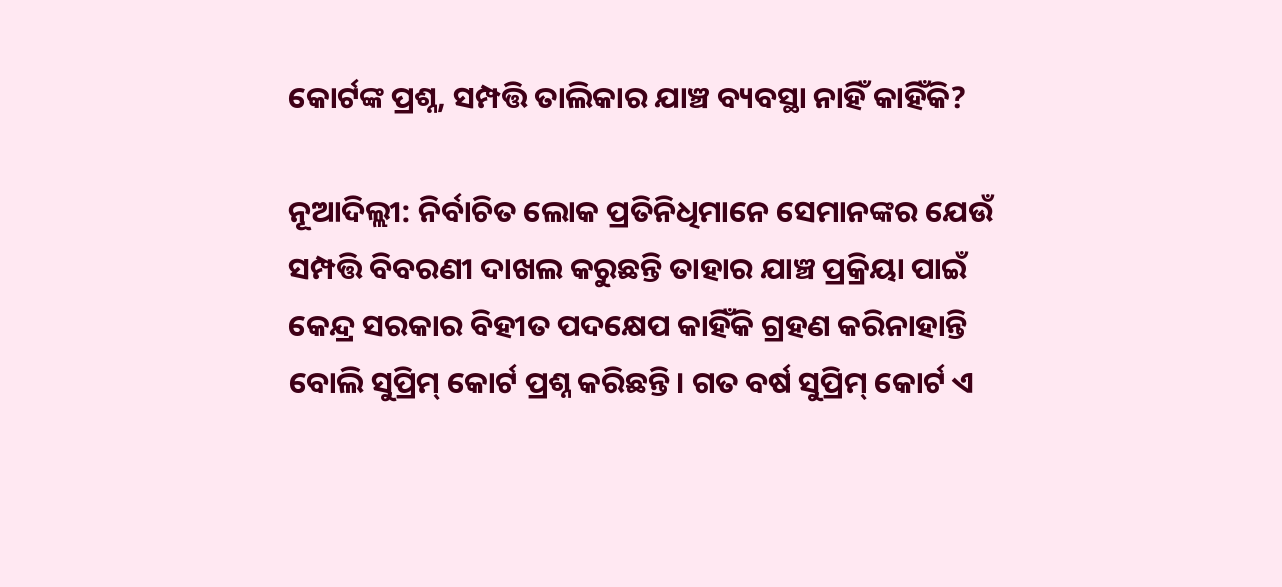କୋର୍ଟଙ୍କ ପ୍ରଶ୍ନ, ସମ୍ପତ୍ତି ତାଲିକାର ଯାଞ୍ଚ ବ୍ୟବସ୍ଥା ନାହିଁ କାହିଁକି?

ନୂଆଦିଲ୍ଲୀ: ନିର୍ବାଚିତ ଲୋକ ପ୍ରତିନିଧିମାନେ ସେମାନଙ୍କର ଯେଉଁ ସମ୍ପତ୍ତି ବିବରଣୀ ଦାଖଲ କରୁଛନ୍ତି ତାହାର ଯାଞ୍ଚ ପ୍ରକ୍ରିୟା ପାଇଁ କେନ୍ଦ୍ର ସରକାର ବିହୀତ ପଦକ୍ଷେପ କାହିଁକି ଗ୍ରହଣ କରିନାହାନ୍ତି ବୋଲି ସୁପ୍ରିମ୍‌ କୋର୍ଟ ପ୍ରଶ୍ନ କରିଛନ୍ତି। ଗତ ବର୍ଷ ସୁପ୍ରିମ୍‌ କୋର୍ଟ ଏ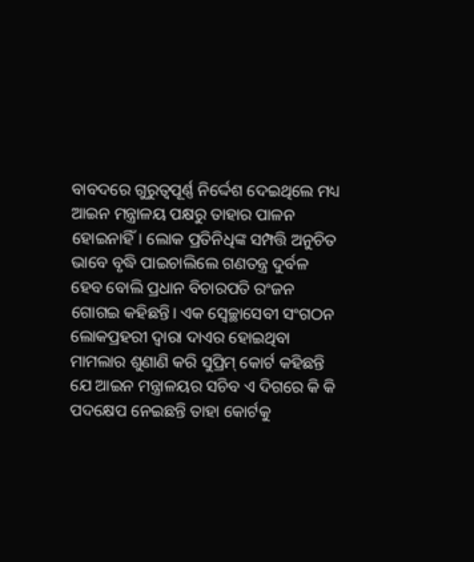ବାବଦରେ ଗୁରୁତ୍ବପୂର୍ଣ୍ଣ ନିର୍ଦ୍ଦେଶ ଦେଇଥିଲେ ମଧ୍ୟ ଆଇନ ମନ୍ତ୍ରାଳୟ ପକ୍ଷରୁ ତାହାର ପାଳନ ହୋଇନାହିଁ। ଲୋକ ପ୍ରତିନିଧିଙ୍କ ସମ୍ପତ୍ତି ଅନୁଚିତ ଭାବେ ବୃଦ୍ଧି ପାଇଚାଲିଲେ ଗଣତନ୍ତ୍ର ଦୁର୍ବଳ ହେବ ବୋଲି ପ୍ରଧାନ ବିଚାରପତି ରଂଜନ ଗୋଗଇ କହିଛନ୍ତି। ଏକ ସ୍ବେଚ୍ଛାସେବୀ ସଂଗଠନ ଲୋକପ୍ରହରୀ ଦ୍ବାରା ଦାଏର ହୋଇଥିବା ମାମଲାର ଶୁଣାଣି କରି ସୁପ୍ରିମ୍‌ କୋର୍ଟ କହିଛନ୍ତି ଯେ ଆଇନ ମନ୍ତ୍ରାଳୟର ସଚିବ ଏ ଦିଗରେ କି କି ପଦକ୍ଷେପ ନେଇଛନ୍ତି ତାହା କୋର୍ଟକୁ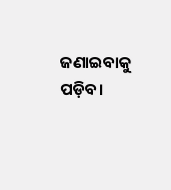ଜଣାଇବାକୁ ପଡ଼ିବ।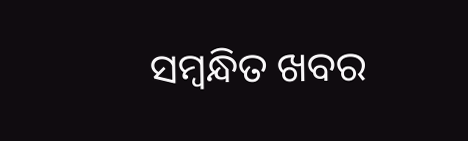ସମ୍ବନ୍ଧିତ ଖବର